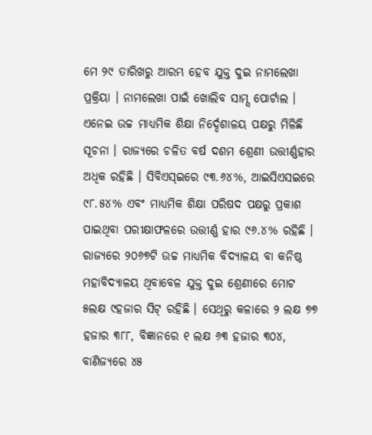ମେ ୨୯ ତାରିଖରୁ ଆରମ୍ଭ ହେବ ଯୁକ୍ତ ଦୁଇ ନାମଲେଖା ପ୍ରକ୍ରିୟା । ନାମଲେଖା ପାଇଁ ଖୋଲିବ ସାମ୍ସ ପୋର୍ଟାଲ । ଏନେଇ ଉଚ୍ଚ ମାଧ୍ୟମିକ ଶିକ୍ଷା ନିର୍ଦ୍ଦେଶାଳୟ ପକ୍ଷରୁ ମିଳିଛି ସୂଚନା । ରାଜ୍ୟରେ ଚଳିତ ବର୍ଷ ଦଶମ ଶ୍ରେଣୀ ଉତ୍ତୀର୍ଣ୍ଣହାର ଅଧିକ ରହିଛି । ସିବିଏସ୍ଇରେ ୯୩.୬୪%, ଆଇସିଏସଇରେ ୯୮.୫୪% ଏବଂ ମାଧ୍ୟମିକ ଶିକ୍ଷା ପରିଷଦ ପକ୍ଷରୁ ପ୍ରକାଶ ପାଇଥିବା ପରୀକ୍ଷାଫଳରେ ଉତ୍ତୀର୍ଣ୍ଣ ହାର ୯୬.୪% ରହିଛି । ରାଜ୍ୟରେ ୨୦୬୭ଟି ଉଚ୍ଚ ମାଧ୍ୟମିକ ବିଦ୍ୟାଳୟ ବା କନିଷ୍ଠ ମହାବିଦ୍ୟାଳୟ ଥିବାବେଳ ଯୁକ୍ତ ଦୁଇ ଶ୍ରେଣୀରେ ମୋଟ ୫ଲକ୍ଷ ୯ହଜାର ସିଟ୍ ରହିଛି । ସେଥିରୁ କଳାରେ ୨ ଲକ୍ଷ ୭୭ ହଜାର ୩୮୮, ବିଜ୍ଞାନରେ ୧ ଲକ୍ଷ ୬୩ ହଜାର ୩୦୪, ବାଣିଜ୍ୟରେ ୪୫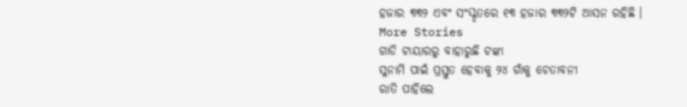ହଜାର ୩୩୨ ଏବଂ ସଂସ୍କୃତରେ ୧୩ ହଜାର ୩୩୨ଟି ଆସନ ରହିଛି ।
More Stories
ଗାଡି ଟାୟାରରୁ ବାହାରୁଛି ଟଙ୍କା
ସୁନାମି ପାଇଁ ପ୍ରସ୍ତୁତ ହେବାକୁ ୨୪ ଗାଁକୁ ଚେତାବନୀ
ରାତି ପାହିଲେ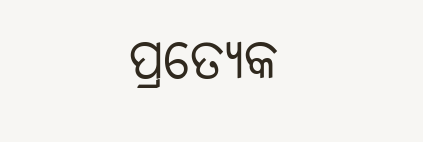ପ୍ରତ୍ୟେକ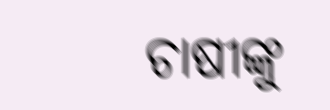ଚାଷୀଙ୍କୁ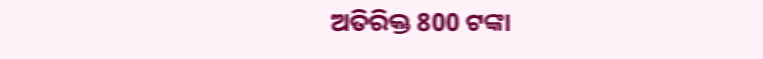ଅତିରିକ୍ତ 800 ଟଙ୍କା